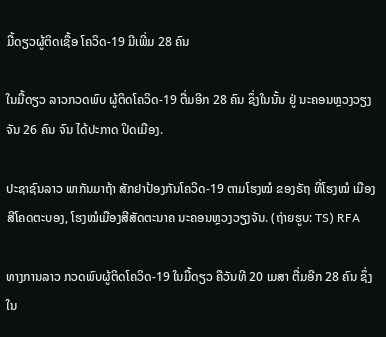ມື້ດຽວຜູ້ຕິດເຊື້ອ ໂຄວິດ-19 ມີເພີ່ມ 28 ຄົນ

ໃນມື້ດຽວ ລາວກວດພົບ ຜູ້ຕິດໂຄວິດ-19 ຕື່ມອີກ 28 ຄົນ ຊຶ່ງໃນນັ້ນ ຢູ່ ນະຄອນຫຼວງວຽງຈັນ 26 ຄົນ ຈົນ ໄດ້ປະກາດ ປິດເມືອງ.

ປະຊາຊົນລາວ ພາກັນມາຖ້າ ສັກຢາປ້ອງກັນໂຄວິດ-19 ຕາມໂຮງໝໍ ຂອງຣັຖ ທີ່ໂຮງໝໍ ເມືອງສີໂຄດຕະບອງ, ໂຮງໝໍເມືອງສີສັດຕະນາຄ ນະຄອນຫຼວງວຽງຈັນ. (ຖ່າຍຮູບ: TS) RFA

ທາງການລາວ ກວດພົບຜູ້ຕິດໂຄວິດ-19 ໃນມື້ດຽວ ຄືວັນທີ 20 ເມສາ ຕື່ມອີກ 28 ຄົນ ຊຶ່ງໃນ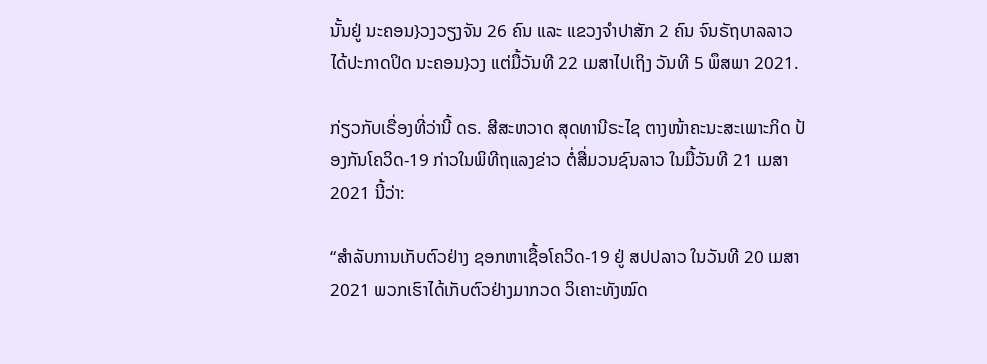ນັ້ນຢູ່ ນະຄອນ}ວງວຽງຈັນ 26 ຄົນ ແລະ ແຂວງຈໍາປາສັກ 2 ຄົນ ຈົນຣັຖບາລລາວ ໄດ້ປະກາດປິດ ນະຄອນ}ວງ ແຕ່ມື້ວັນທີ 22 ເມສາໄປເຖິງ ວັນທີ 5 ພຶສພາ 2021.

ກ່ຽວກັບເຣື່ອງທີ່ວ່ານີ້ ດຣ. ສີສະຫວາດ ສຸດທານີຣະໄຊ ຕາງໜ້າຄະນະສະເພາະກິດ ປ້ອງກັນໂຄວິດ-19 ກ່າວໃນພິທີຖແລງຂ່າວ ຕໍ່ສື່ມວນຊົນລາວ ໃນມື້ວັນທີ 21 ເມສາ 2021 ນີ້ວ່າ:

“ສໍາລັບການເກັບຕົວຢ່າງ ຊອກຫາເຊື້ອໂຄວິດ-19 ຢູ່ ສປປລາວ ໃນວັນທີ 20 ເມສາ 2021 ພວກເຮົາໄດ້ເກັບຕົວຢ່າງມາກວດ ວິເຄາະທັງໝົດ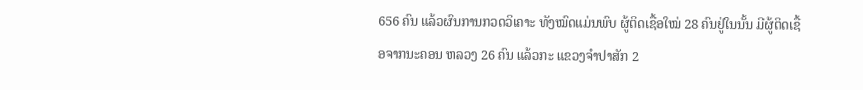656 ຄົນ ແລ້ວຜົນການກວດວິເຄາະ ທັງໝົດແມ່ນພົບ ຜູ້ຕິດເຊື້ອໃໝ່ 28 ຄົນຢູ່ໃນນັ້ນ ມີຜູ້ຕິດເຊື້ອຈາກນະຄອນ ຫລວງ 26 ຄົນ ແລ້ວກະ ແຂວງຈໍາປາສັກ 2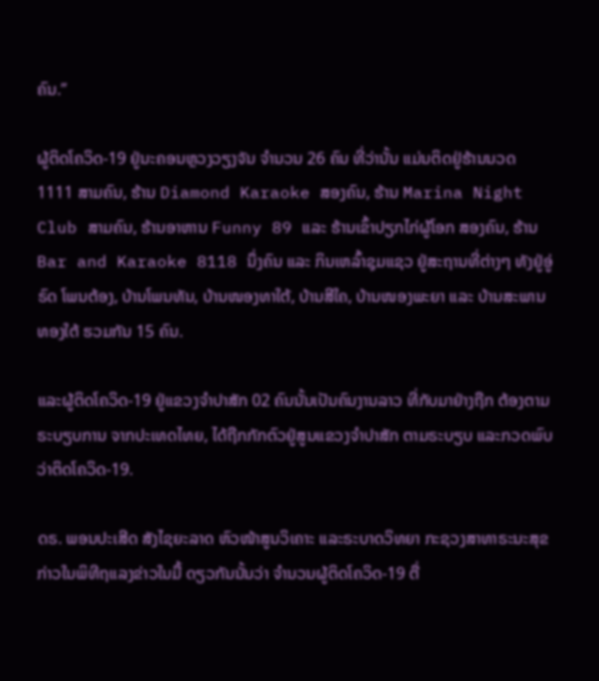ຄົນ.”

ຜູ້ຕິດໂຄວິດ-19 ຢູ່ນະຄອນຫຼວງວຽງຈັນ ຈໍານວນ 26 ຄົນ ທີ່ວ່ານັ້ນ ແມ່ນຕິດຢູ່ຮ້ານນວດ 1111 ສາມຄົນ, ຮ້ານ Diamond Karaoke ສອງຄົນ, ຮ້ານ Marina Night Club ສາມຄົນ, ຮ້ານອາຫານ Funny 89 ແລະ ຮ້ານເຂົ້າປຽກໄກ່ຜູ້ໂອກ ສອງຄົນ, ຮ້ານ Bar and Karaoke 8118 ນຶ່ງຄົນ ແລະ ກິນເຫລົ້າຊຸມແຊວ ຢູ່ສະຖານທີ່ຕ່າງໆ ທັງຢູ່ອູ່ຣົດ ໂພນຕ້ອງ, ບ້ານໂພນທັນ, ບ້ານໜອງທາໃຕ້, ບ້ານສີໃຄ, ບ້ານໜອງພະຍາ ແລະ ບ້ານສະພານທອງໃຕ້ ຮວມກັນ 15 ຄົນ.

ແລະຜູ້ຕິດໂຄວິດ-19 ຢູ່ແຂວງຈໍາປາສັກ 02 ຄົນນັ້ນເປັນຄົນງານລາວ ທີ່ກັບມາຢ່າງຖືກ ຕ້ອງຕາມຣະບຽບການ ຈາກປະເທດໄທຍ, ໄດ້ຖືກກັກຕົວຢູ່ສູນແຂວງຈໍາປາສັກ ຕາມຣະບຽບ ແລະກວດພົບວ່າຕິດໂຄວິດ-19.

ດຣ. ພອນປະເສີດ ສັງໄຊຍະລາດ ຫົວໜ້າສູນວິເຄາະ ແລະຣະບາດວິທຍາ ກະຊວງສາທາຣະນະສຸຂ ກ່າວໃນພິທີຖແລງຂ່າວໃນມື້ ດຽວກັນນັ້ນວ່າ ຈໍານວນຜູ້ຕິດໂຄວິດ-19 ຕື່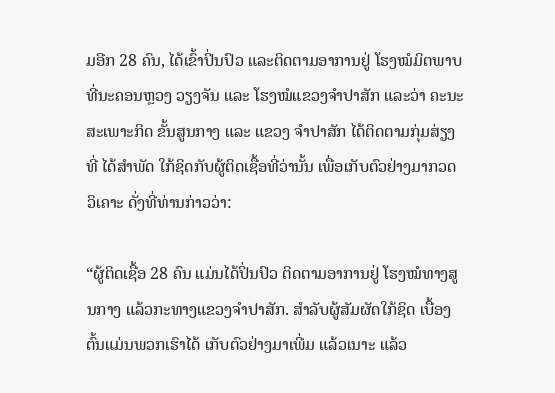ມອີກ 28 ຄົນ, ໄດ້ເຂົ້າປິ່ນປົວ ແລະຕິດຕາມອາການຢູ່ ໂຮງໝໍມິຕພາບທີ່ນະຄອນຫຼວງ ວຽງຈັນ ແລະ ໂຮງໝໍແຂວງຈໍາປາສັກ ແລະວ່າ ຄະນະສະເພາະກິດ ຂັ້ນສູນກາງ ແລະ ແຂວງ ຈໍາປາສັກ ໄດ້ຕິດຕາມກຸ່ມສ່ຽງທີ່ ໄດ້ສໍາພັດ ໃກ້ຊິດກັບຜູ້ຕິດເຊື້ອທີ່ວ່ານັ້ນ ເພື່ອເກັບຕົວຢ່າງມາກວດວິເຄາະ ດັ່ງທີ່ທ່ານກ່າວວ່າ:

“ຜູ້ຕິດເຊື້ອ 28 ຄົນ ແມ່ນໄດ້ປິ່ນປົວ ຕິດຕາມອາການຢູ່ ໂຮງໝໍທາງສູນກາງ ແລ້ວກະທາງແຂວງຈໍາປາສັກ. ສໍາລັບຜູ້ສັມຜັດໃກ້ຊິດ ເບື້ອງຕົ້ນແມ່ນພວກເຮົາໄດ້ ເກັບຕົວຢ່າງມາເພີ່ມ ແລ້ວເນາະ ແລ້ວ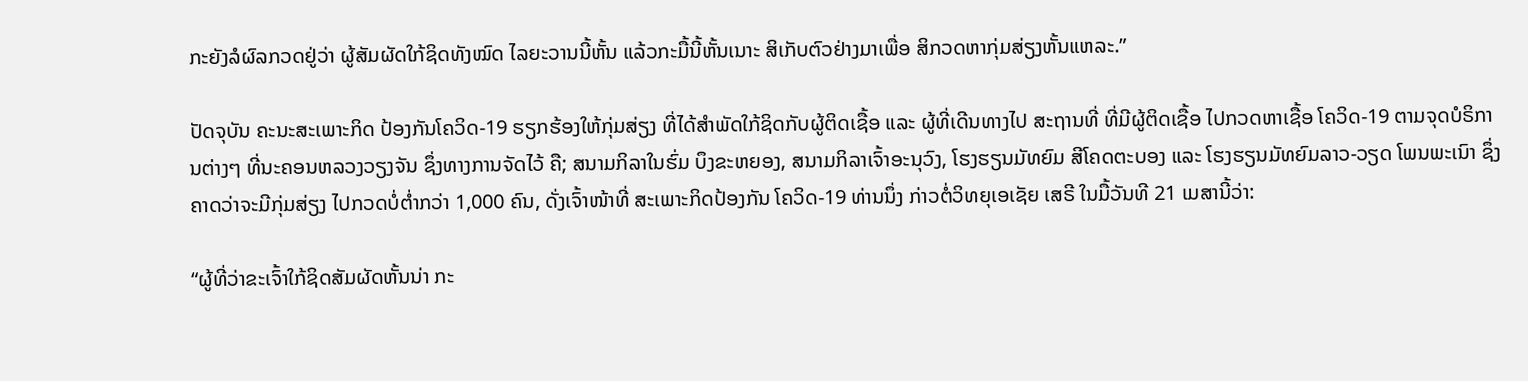ກະຍັງລໍຜົລກວດຢູ່ວ່າ ຜູ້ສັມຜັດໃກ້ຊິດທັງໝົດ ໄລຍະວານນີ້ຫັ້ນ ແລ້ວກະມື້ນີ້ຫັ້ນເນາະ ສິເກັບຕົວຢ່າງມາເພື່ອ ສິກວດຫາກຸ່ມສ່ຽງຫັ້ນແຫລະ.”

ປັດຈຸບັນ ຄະນະສະເພາະກິດ ປ້ອງກັນໂຄວິດ-19 ຮຽກຮ້ອງໃຫ້ກຸ່ມສ່ຽງ ທີ່ໄດ້ສໍາພັດໃກ້ຊິດກັບຜູ້ຕິດເຊື້ອ ແລະ ຜູ້ທີ່ເດີນທາງໄປ ສະຖານທີ່ ທີ່ມີຜູ້ຕິດເຊື້ອ ໄປກວດຫາເຊື້ອ ໂຄວິດ-19 ຕາມຈຸດບໍຣິການຕ່າງໆ ທີ່ນະຄອນຫລວງວຽງຈັນ ຊຶ່ງທາງການຈັດໄວ້ ຄື; ສນາມກິລາໃນຮົ່ມ ບຶງຂະຫຍອງ, ສນາມກິລາເຈົ້າອະນຸວົງ, ໂຮງຮຽນມັທຍົມ ສີໂຄດຕະບອງ ແລະ ໂຮງຮຽນມັທຍົມລາວ-ວຽດ ໂພນພະເນົາ ຊຶ່ງຄາດວ່າຈະມີກຸ່ມສ່ຽງ ໄປກວດບໍ່ຕໍ່າກວ່າ 1,000 ຄົນ, ດັ່ງເຈົ້າໜ້າທີ່ ສະເພາະກິດປ້ອງກັນ ໂຄວິດ-19 ທ່ານນຶ່ງ ກ່າວຕໍ່ວິທຍຸເອເຊັຍ ເສຣີ ໃນມື້ວັນທີ 21 ເມສານີ້ວ່າ:

“ຜູ້ທີ່ວ່າຂະເຈົ້າໃກ້ຊິດສັມຜັດຫັ້ນນ່າ ກະ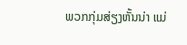ພວກກຸ່ມສ່ຽງຫັ້ນນ່າ ແມ່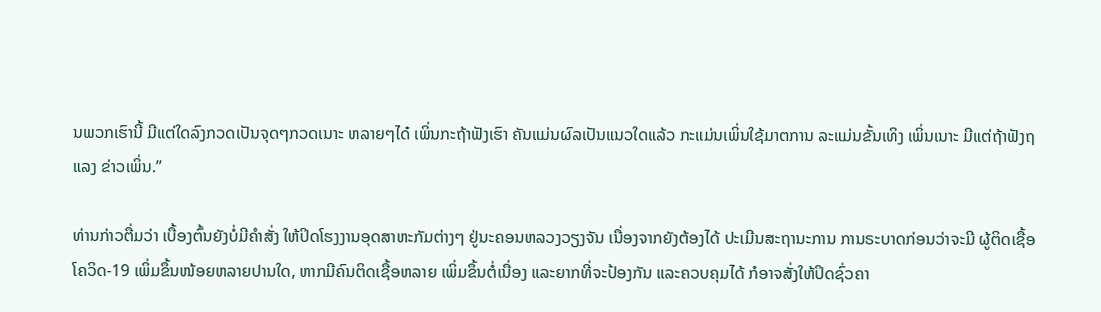ນພວກເຮົານີ້ ມີແຕ່ໃດລົງກວດເປັນຈຸດໆກວດເນາະ ຫລາຍໆໄດ໋ ເພິ່ນກະຖ້າຟັງເຮົາ ຄັນແມ່ນຜົລເປັນແນວໃດແລ້ວ ກະແມ່ນເພິ່ນໃຊ້ມາຕການ ລະແມ່ນຂັ້ນເທິງ ເພິ່ນເນາະ ມີແຕ່ຖ້າຟັງຖແລງ ຂ່າວເພິ່ນ.”

ທ່ານກ່າວຕື່ມວ່າ ເບື້ອງຕົ້ນຍັງບໍ່ມີຄໍາສັ່ງ ໃຫ້ປິດໂຮງງານອຸດສາຫະກັມຕ່າງໆ ຢູ່ນະຄອນຫລວງວຽງຈັນ ເນື່ອງຈາກຍັງຕ້ອງໄດ້ ປະເມີນສະຖານະການ ການຣະບາດກ່ອນວ່າຈະມີ ຜູ້ຕິດເຊື້ອໂຄວິດ-19 ເພິ່ມຂຶ້ນໜ້ອຍຫລາຍປານໃດ, ຫາກມີຄົນຕິດເຊື້ອຫລາຍ ເພິ່ມຂຶ້ນຕໍ່ເນື່ອງ ແລະຍາກທີ່ຈະປ້ອງກັນ ແລະຄວບຄຸມໄດ້ ກໍອາຈສັ່ງໃຫ້ປິດຊົ່ວຄາ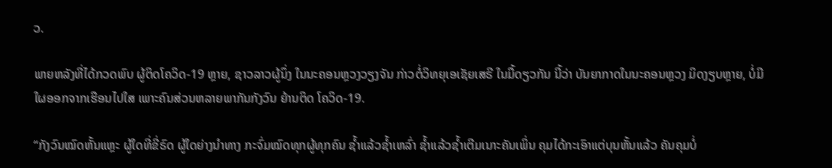ວ.

ພາຍຫລັງທີ່ໄດ້ກວດພົບ ຜູ້ຕິດໂຄວິດ-19 ຫຼາຍ, ຊາວລາວຜູ້ນຶ່ງ ໃນນະຄອນຫຼວງວຽງຈັນ ກ່າວຕໍ່ວິທຍຸເອເຊັຍເສຣີ ໃນມື້ດຽວກັນ ນີ້ວ່າ ບັນຍາກາດໃນນະຄອນຫຼວງ ມິດງຽບຫຼາຍ, ບໍ່ມີໃຜອອກຈາກເຮືອນໄປໃສ ເພາະຄົນສ່ວນຫລາຍພາກັນກັງວົນ ຍ້ານຕິດ ໂຄວິດ-19.

“ກັງວົນໝົດຫັ້ນແຫຼະ ຜູ້ໃດທີ່ຂີ່ຣົດ ຜູ້ໃດຍ່າງນໍາທາງ ກະຈົ່ມໝົດທຸກຜູ້ທຸກຄົນ ຊໍ້າແລ້ວຊໍ້າເຫລົ່າ ຊໍ້າແລ້ວຊໍ້າເຕີມເນາະຄັນເພິ່ນ ຄຸມໄດ້ກະເອົາແຕ່ບຸນຫັ້ນແລ້ວ ຄັນຄຸມບໍ່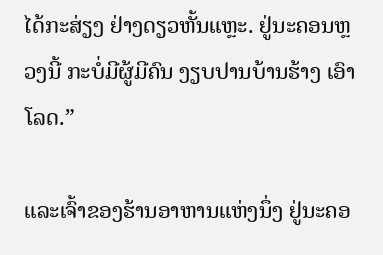ໄດ້ກະສ່ຽງ ຢ່າງດຽວຫັ້ນແຫຼະ. ຢູ່ນະຄອນຫຼວງນີ້ ກະບໍ່ມີຜູ້ມີຄົນ ງຽບປານບ້ານຮ້າງ ເອົາໂລດ.”

ແລະເຈົ້າຂອງຮ້ານອາຫານແຫ່ງນຶ່ງ ຢູ່ນະຄອ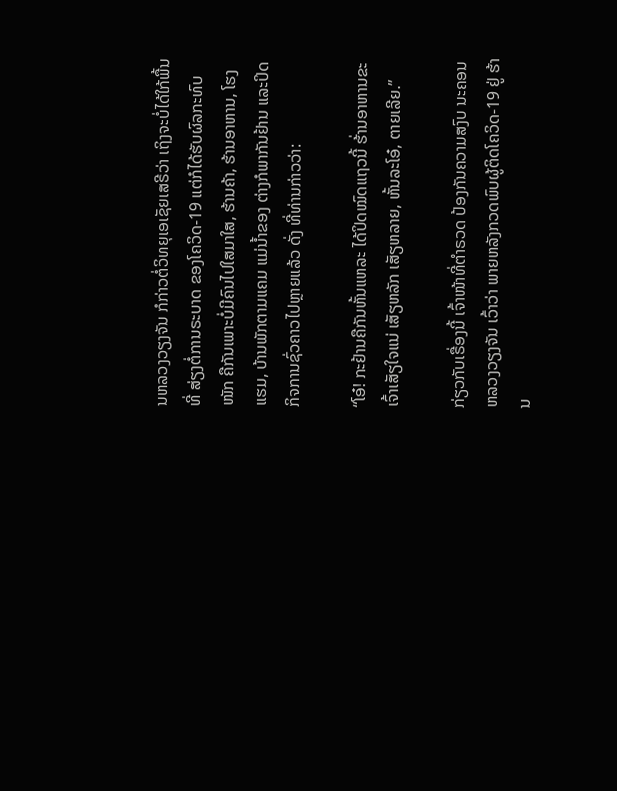ນຫລວງວຽງຈັນ ກໍກ່າວຕໍ່ວິທຍຸເອເຊັຍເສຣີວ່າ ເຖິງຈະບໍ່ໄດ້ໃກ້ພື້ນທີ່ ສ່ຽງຕໍ່ການຣະບາດ ຂອງໂຄວິດ-19 ແຕ່ກໍໄດ້ຮັບຜົລກະທົບໜັກ ຄືກັນເພາະບໍ່ມີຄົນໄປໃສມາໃສ, ຮ້ານຄ້າ, ຮ້ານອາຫານ, ໂຮງແຮມ, ບ້ານພັກຕາມແຄມ ແມ່ນໍ້າຂອງ ຕ່າງກໍພາກັນຢ້ານ ແລະປິດກິຈການຊົ່ວຄາວໄປຫຼາຍແລ້ວ ດັ່ງ ທີ່ທ່ານກ່າວວ່າ:

“ໂອ໋! ກະຢ້ານຄືກັນຫັ້ນແຫລະ ໄດ້ປິດໝົດແຖວນີ້ ຮ້່ານອາຫານຂະເຈົ້າເສັຽໃຈແນ່ ເສັຽຫລັກ ເສັຽຫລາຍ, ຫັ້ນລະໂອ໋, ຕາຍເລີຍ.”

ກ່ຽວກັບເຣື່ອງນີ້ ເຈົ້າໜ້າທີ່ຕໍາຣວດ ປ້ອງກັນຄວາມສງົບ ນະຄອນຫລວງວຽງຈັນ ເວົ້າວ່າ ພາຍຫລັງກວດພົບຜູ້ຕິດໂຄວິດ-19 ຢູ່ ຮ້ານ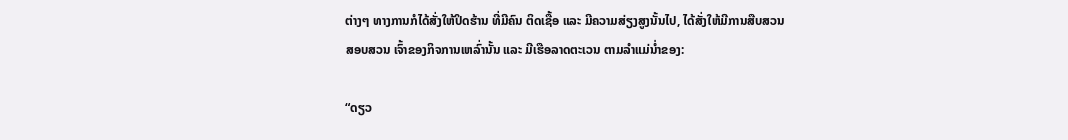ຕ່າງໆ ທາງການກໍໄດ້ສັ່ງໃຫ້ປິດຮ້ານ ທີ່ມີຄົນ ຕິດເຊື້ອ ແລະ ມີຄວາມສ່ຽງສູງນັ້ນໄປ, ໄດ້ສັ່ງໃຫ້ມີການສືບສວນສອບສວນ ເຈົ້າຂອງກິຈການເຫລົ່ານັ້ນ ແລະ ມີເຮືອລາດຕະເວນ ຕາມລໍາແມ່ນໍ່າຂອງ:

“ດຽວ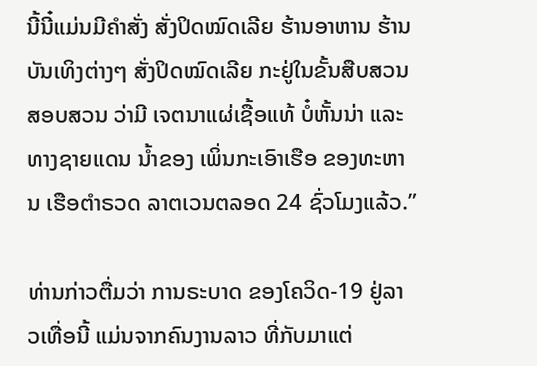ນີ້ນີ໋ແມ່ນມີຄໍາສັ່ງ ສັ່ງປິດໝົດເລີຍ ຮ້ານອາຫານ ຮ້ານບັນເທິງຕ່າງໆ ສັ່ງປິດໝົດເລີຍ ກະຢູ່ໃນຂັ້ນສືບສວນສອບສວນ ວ່າມີ ເຈຕນາແຜ່ເຊື້ອແທ້ ບໍ໋ຫັ້ນນ່າ ແລະ ທາງຊາຍແດນ ນໍ້າຂອງ ເພິ່ນກະເອົາເຮືອ ຂອງທະຫານ ເຮືອຕໍາຣວດ ລາຕເວນຕລອດ 24 ຊົ່ວໂມງແລ້ວ.”

ທ່ານກ່າວຕື່ມວ່າ ການຣະບາດ ຂອງໂຄວິດ-19 ຢູ່ລາວເທື່ອນີ້ ແມ່ນຈາກຄົນງານລາວ ທີ່ກັບມາແຕ່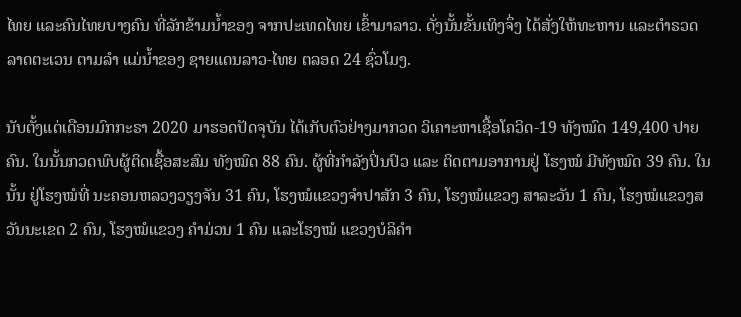ໄທຍ ແລະຄົນໄທຍບາງຄົນ ທີ່ລັກຂ້າມນໍ້າຂອງ ຈາກປະເທດໄທຍ ເຂົ້າມາລາວ. ດັ່ງນັ້ນຂັ້ນເທິງຈຶ່ງ ໄດ້ສັ່ງໃຫ້ທະຫານ ແລະຕໍາຣວດ ລາດຕະເວນ ຕາມລໍາ ແມ່ນໍ້າຂອງ ຊາຍແດນລາວ-ໄທຍ ຕລອດ 24 ຊົ່ວໂມງ.

ນັບຕັ້ງແຕ່ເດືອນມົກກະຣາ 2020 ມາຮອດປັດຈຸບັນ ໄດ້ເກັບຕົວຢ່າງມາກວດ ວິເຄາະຫາເຊື້ອໂຄວິດ-19 ທັງໝົດ 149,400 ປາຍຄົນ. ໃນນັ້ນກວດພົບຜູ້ຕິດເຊື້ອສະສົມ ທັງໝົດ 88 ຄົນ. ຜູ້ທີ່ກໍາລັງປິ່ນປົວ ແລະ ຕິດຕາມອາການຢູ່ ໂຮງໝໍ ມີທັງໝົດ 39 ຄົນ. ໃນນັ້ນ ຢູ່ໂຮງໝໍທີ່ ນະຄອນຫລວງວຽງຈັນ 31 ຄົນ, ໂຮງໝໍແຂວງຈໍາປາສັກ 3 ຄົນ, ໂຮງໝໍແຂວງ ສາລະວັນ 1 ຄົນ, ໂຮງໝໍແຂວງສວັນນະເຂດ 2 ຄົນ, ໂຮງໝໍແຂວງ ຄໍາມ່ວນ 1 ຄົນ ແລະໂຮງໝໍ ແຂວງບໍລິຄໍາ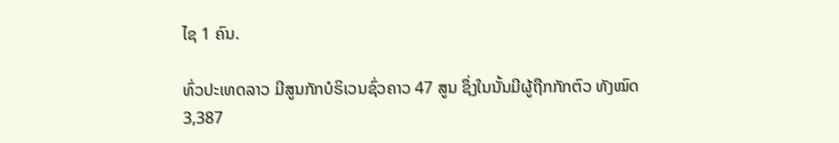ໄຊ 1 ຄົນ.

ທົ່ວປະເທດລາວ ມີສູນກັກບໍຣິເວນຊົ່ວຄາວ 47 ສູນ ຊຶ່ງໃນນັ້ນມີຜູ້ຖືກກັກຕົວ ທັງໝົດ 3,387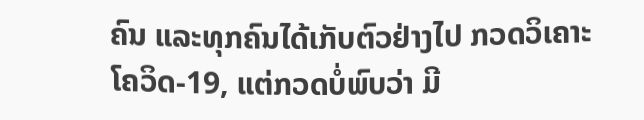ຄົນ ແລະທຸກຄົນໄດ້ເກັບຕົວຢ່າງໄປ ກວດວິເຄາະໂຄວິດ-19, ແຕ່ກວດບໍ່ພົບວ່າ ມີ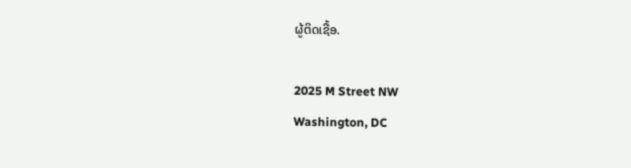ຜູ້ຕິດເຊື້ອ.

2025 M Street NW
Washington, DC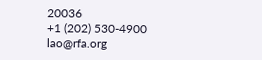20036
+1 (202) 530-4900
lao@rfa.org